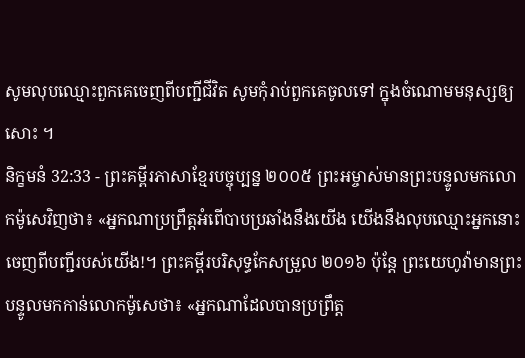សូមលុបឈ្មោះពួកគេចេញពីបញ្ជីជីវិត សូមកុំរាប់ពួកគេចូលទៅ ក្នុងចំណោមមនុស្សឲ្យសោះ ។
និក្ខមនំ 32:33 - ព្រះគម្ពីរភាសាខ្មែរបច្ចុប្បន្ន ២០០៥ ព្រះអម្ចាស់មានព្រះបន្ទូលមកលោកម៉ូសេវិញថា៖ «អ្នកណាប្រព្រឹត្តអំពើបាបប្រឆាំងនឹងយើង យើងនឹងលុបឈ្មោះអ្នកនោះចេញពីបញ្ជីរបស់យើង!។ ព្រះគម្ពីរបរិសុទ្ធកែសម្រួល ២០១៦ ប៉ុន្ដែ ព្រះយេហូវ៉ាមានព្រះបន្ទូលមកកាន់លោកម៉ូសេថា៖ «អ្នកណាដែលបានប្រព្រឹត្ត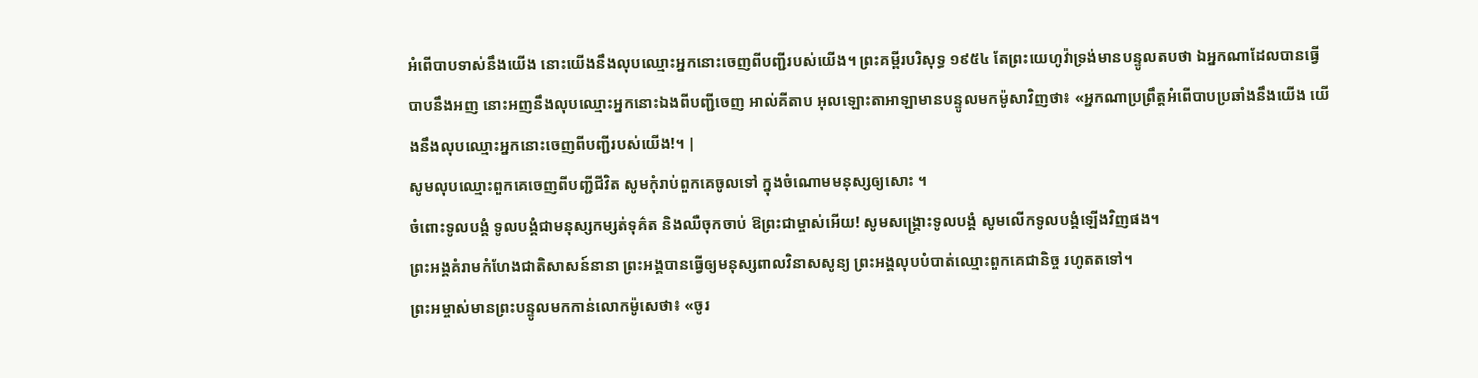អំពើបាបទាស់នឹងយើង នោះយើងនឹងលុបឈ្មោះអ្នកនោះចេញពីបញ្ជីរបស់យើង។ ព្រះគម្ពីរបរិសុទ្ធ ១៩៥៤ តែព្រះយេហូវ៉ាទ្រង់មានបន្ទូលតបថា ឯអ្នកណាដែលបានធ្វើបាបនឹងអញ នោះអញនឹងលុបឈ្មោះអ្នកនោះឯងពីបញ្ជីចេញ អាល់គីតាប អុលឡោះតាអាឡាមានបន្ទូលមកម៉ូសាវិញថា៖ «អ្នកណាប្រព្រឹត្តអំពើបាបប្រឆាំងនឹងយើង យើងនឹងលុបឈ្មោះអ្នកនោះចេញពីបញ្ជីរបស់យើង!។ |
សូមលុបឈ្មោះពួកគេចេញពីបញ្ជីជីវិត សូមកុំរាប់ពួកគេចូលទៅ ក្នុងចំណោមមនុស្សឲ្យសោះ ។
ចំពោះទូលបង្គំ ទូលបង្គំជាមនុស្សកម្សត់ទុគ៌ត និងឈឺចុកចាប់ ឱព្រះជាម្ចាស់អើយ! សូមសង្គ្រោះទូលបង្គំ សូមលើកទូលបង្គំឡើងវិញផង។
ព្រះអង្គគំរាមកំហែងជាតិសាសន៍នានា ព្រះអង្គបានធ្វើឲ្យមនុស្សពាលវិនាសសូន្យ ព្រះអង្គលុបបំបាត់ឈ្មោះពួកគេជានិច្ច រហូតតទៅ។
ព្រះអម្ចាស់មានព្រះបន្ទូលមកកាន់លោកម៉ូសេថា៖ «ចូរ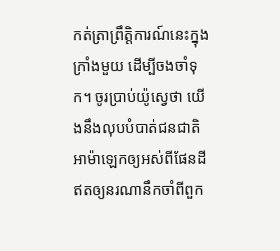កត់ត្រាព្រឹត្តិការណ៍នេះក្នុងក្រាំងមួយ ដើម្បីចងចាំទុក។ ចូរប្រាប់យ៉ូស្វេថា យើងនឹងលុបបំបាត់ជនជាតិអាម៉ាឡេកឲ្យអស់ពីផែនដី ឥតឲ្យនរណានឹកចាំពីពួក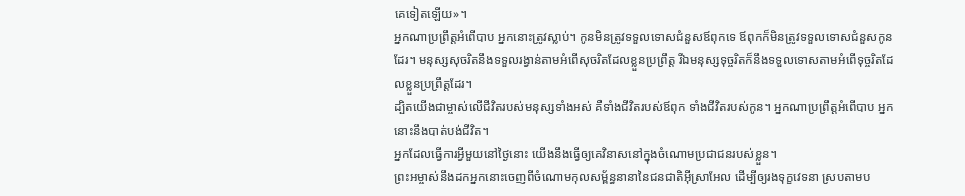គេទៀតឡើយ»។
អ្នកណាប្រព្រឹត្តអំពើបាប អ្នកនោះត្រូវស្លាប់។ កូនមិនត្រូវទទួលទោសជំនួសឪពុកទេ ឪពុកក៏មិនត្រូវទទួលទោសជំនួសកូនដែរ។ មនុស្សសុចរិតនឹងទទួលរង្វាន់តាមអំពើសុចរិតដែលខ្លួនប្រព្រឹត្ត រីឯមនុស្សទុច្ចរិតក៏នឹងទទួលទោសតាមអំពើទុច្ចរិតដែលខ្លួនប្រព្រឹត្តដែរ។
ដ្បិតយើងជាម្ចាស់លើជីវិតរបស់មនុស្សទាំងអស់ គឺទាំងជីវិតរបស់ឪពុក ទាំងជីវិតរបស់កូន។ អ្នកណាប្រព្រឹត្តអំពើបាប អ្នកនោះនឹងបាត់បង់ជីវិត។
អ្នកដែលធ្វើការអ្វីមួយនៅថ្ងៃនោះ យើងនឹងធ្វើឲ្យគេវិនាសនៅក្នុងចំណោមប្រជាជនរបស់ខ្លួន។
ព្រះអម្ចាស់នឹងដកអ្នកនោះចេញពីចំណោមកុលសម្ព័ន្ធនានានៃជនជាតិអ៊ីស្រាអែល ដើម្បីឲ្យរងទុក្ខវេទនា ស្របតាមប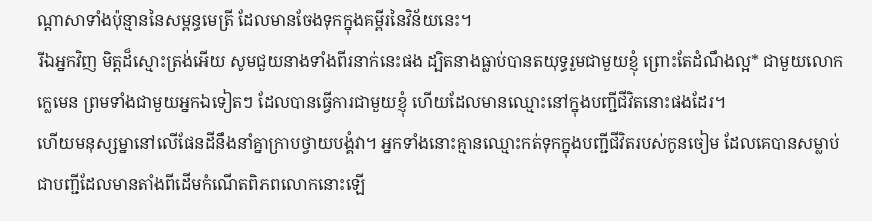ណ្ដាសាទាំងប៉ុន្មាននៃសម្ពន្ធមេត្រី ដែលមានចែងទុកក្នុងគម្ពីរនៃវិន័យនេះ។
រីឯអ្នកវិញ មិត្តដ៏ស្មោះត្រង់អើយ សូមជួយនាងទាំងពីរនាក់នេះផង ដ្បិតនាងធ្លាប់បានតយុទ្ធរួមជាមួយខ្ញុំ ព្រោះតែដំណឹងល្អ* ជាមួយលោកក្លេមេន ព្រមទាំងជាមួយអ្នកឯទៀតៗ ដែលបានធ្វើការជាមួយខ្ញុំ ហើយដែលមានឈ្មោះនៅក្នុងបញ្ជីជីវិតនោះផងដែរ។
ហើយមនុស្សម្នានៅលើផែនដីនឹងនាំគ្នាក្រាបថ្វាយបង្គំវា។ អ្នកទាំងនោះគ្មានឈ្មោះកត់ទុកក្នុងបញ្ជីជីវិតរបស់កូនចៀម ដែលគេបានសម្លាប់ ជាបញ្ជីដែលមានតាំងពីដើមកំណើតពិភពលោកនោះឡើ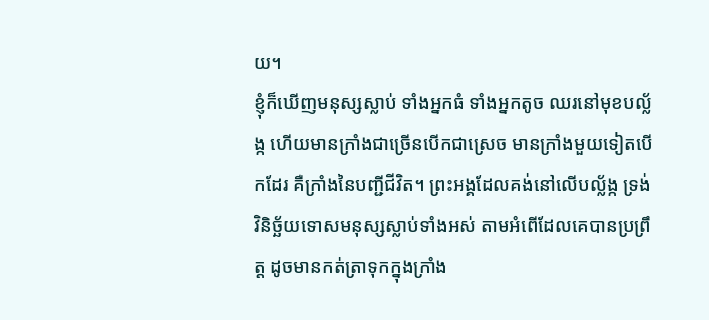យ។
ខ្ញុំក៏ឃើញមនុស្សស្លាប់ ទាំងអ្នកធំ ទាំងអ្នកតូច ឈរនៅមុខបល្ល័ង្ក ហើយមានក្រាំងជាច្រើនបើកជាស្រេច មានក្រាំងមួយទៀតបើកដែរ គឺក្រាំងនៃបញ្ជីជីវិត។ ព្រះអង្គដែលគង់នៅលើបល្ល័ង្ក ទ្រង់វិនិច្ឆ័យទោសមនុស្សស្លាប់ទាំងអស់ តាមអំពើដែលគេបានប្រព្រឹត្ត ដូចមានកត់ត្រាទុកក្នុងក្រាំង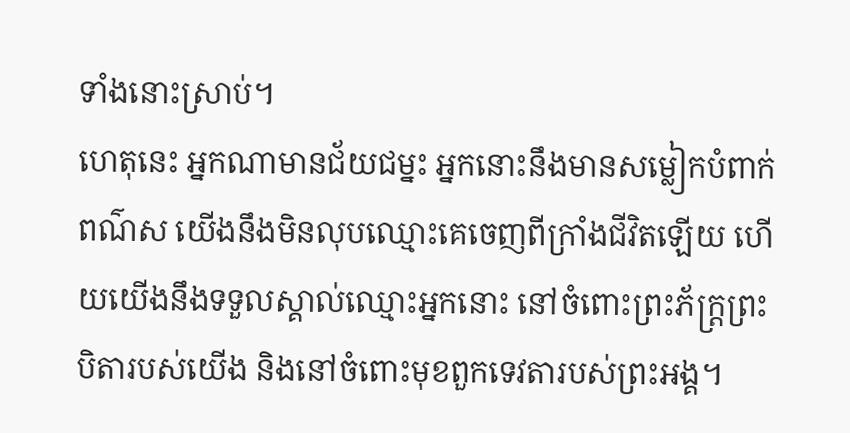ទាំងនោះស្រាប់។
ហេតុនេះ អ្នកណាមានជ័យជម្នះ អ្នកនោះនឹងមានសម្លៀកបំពាក់ពណ៌ស យើងនឹងមិនលុបឈ្មោះគេចេញពីក្រាំងជីវិតឡើយ ហើយយើងនឹងទទួលស្គាល់ឈ្មោះអ្នកនោះ នៅចំពោះព្រះភ័ក្ត្រព្រះបិតារបស់យើង និងនៅចំពោះមុខពួកទេវតារបស់ព្រះអង្គ។